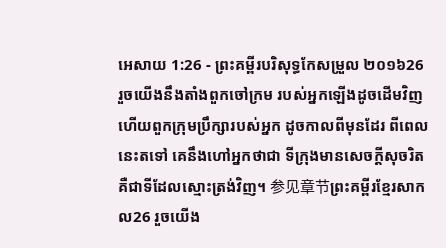អេសាយ 1:26 - ព្រះគម្ពីរបរិសុទ្ធកែសម្រួល ២០១៦26 រួចយើងនឹងតាំងពួកចៅក្រម របស់អ្នកឡើងដូចដើមវិញ ហើយពួកក្រុមប្រឹក្សារបស់អ្នក ដូចកាលពីមុនដែរ ពីពេលនេះតទៅ គេនឹងហៅអ្នកថាជា ទីក្រុងមានសេចក្ដីសុចរិត គឺជាទីដែលស្មោះត្រង់វិញ។ 参见章节ព្រះគម្ពីរខ្មែរសាកល26 រួចយើង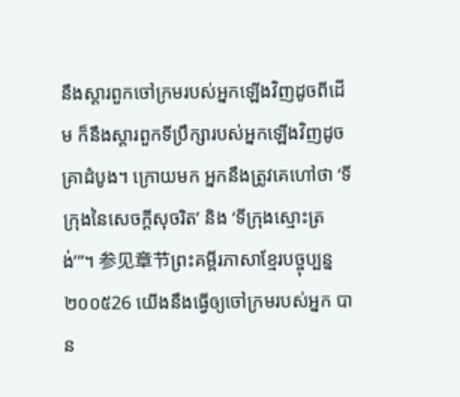នឹងស្ដារពួកចៅក្រមរបស់អ្នកឡើងវិញដូចពីដើម ក៏នឹងស្ដារពួកទីប្រឹក្សារបស់អ្នកឡើងវិញដូចគ្រាដំបូង។ ក្រោយមក អ្នកនឹងត្រូវគេហៅថា ‘ទីក្រុងនៃសេចក្ដីសុចរិត’ និង ‘ទីក្រុងស្មោះត្រង់’”។ 参见章节ព្រះគម្ពីរភាសាខ្មែរបច្ចុប្បន្ន ២០០៥26 យើងនឹងធ្វើឲ្យចៅក្រមរបស់អ្នក បាន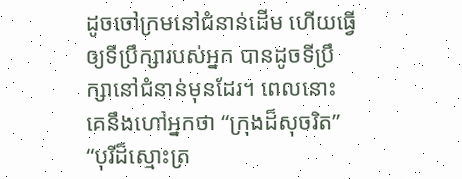ដូចចៅក្រមនៅជំនាន់ដើម ហើយធ្វើឲ្យទីប្រឹក្សារបស់អ្នក បានដូចទីប្រឹក្សានៅជំនាន់មុនដែរ។ ពេលនោះ គេនឹងហៅអ្នកថា “ក្រុងដ៏សុចរិត” “បុរីដ៏ស្មោះត្រ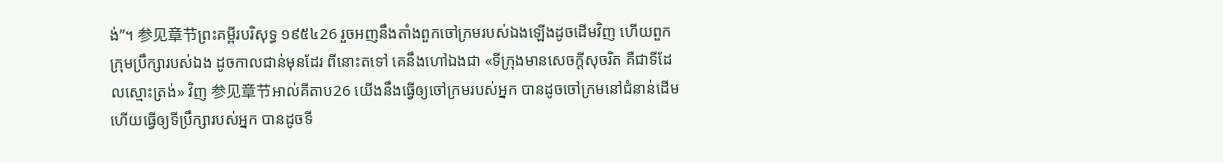ង់”។ 参见章节ព្រះគម្ពីរបរិសុទ្ធ ១៩៥៤26 រួចអញនឹងតាំងពួកចៅក្រមរបស់ឯងឡើងដូចដើមវិញ ហើយពួកក្រុមប្រឹក្សារបស់ឯង ដូចកាលជាន់មុនដែរ ពីនោះតទៅ គេនឹងហៅឯងជា «ទីក្រុងមានសេចក្ដីសុចរិត គឺជាទីដែលស្មោះត្រង់» វិញ 参见章节អាល់គីតាប26 យើងនឹងធ្វើឲ្យចៅក្រមរបស់អ្នក បានដូចចៅក្រមនៅជំនាន់ដើម ហើយធ្វើឲ្យទីប្រឹក្សារបស់អ្នក បានដូចទី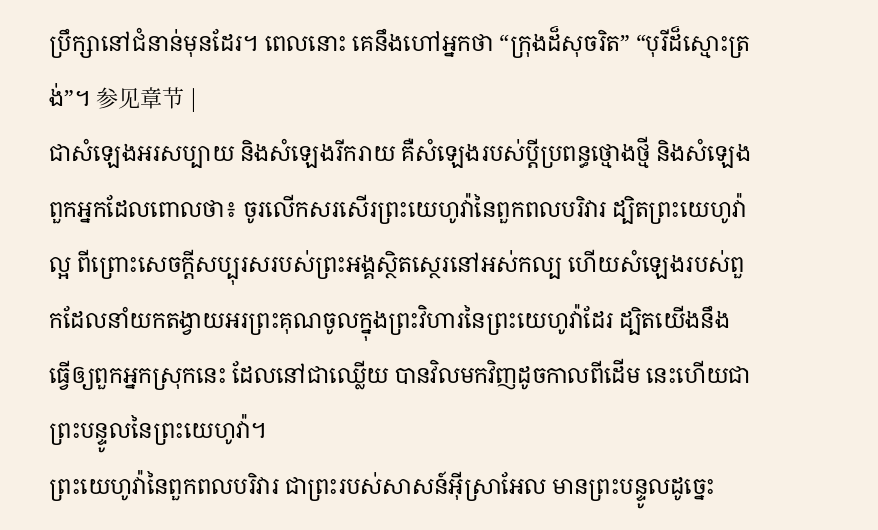ប្រឹក្សានៅជំនាន់មុនដែរ។ ពេលនោះ គេនឹងហៅអ្នកថា “ក្រុងដ៏សុចរិត” “បុរីដ៏ស្មោះត្រង់”។ 参见章节 |
ជាសំឡេងអរសប្បាយ និងសំឡេងរីករាយ គឺសំឡេងរបស់ប្ដីប្រពន្ធថ្មោងថ្មី និងសំឡេងពួកអ្នកដែលពោលថា៖ ចូរលើកសរសើរព្រះយេហូវ៉ានៃពួកពលបរិវារ ដ្បិតព្រះយេហូវ៉ាល្អ ពីព្រោះសេចក្ដីសប្បុរសរបស់ព្រះអង្គស្ថិតស្ថេរនៅអស់កល្ប ហើយសំឡេងរបស់ពួកដែលនាំយកតង្វាយអរព្រះគុណចូលក្នុងព្រះវិហារនៃព្រះយេហូវ៉ាដែរ ដ្បិតយើងនឹងធ្វើឲ្យពួកអ្នកស្រុកនេះ ដែលនៅជាឈ្លើយ បានវិលមកវិញដូចកាលពីដើម នេះហើយជាព្រះបន្ទូលនៃព្រះយេហូវ៉ា។
ព្រះយេហូវ៉ានៃពួកពលបរិវារ ជាព្រះរបស់សាសន៍អ៊ីស្រាអែល មានព្រះបន្ទូលដូច្នេះ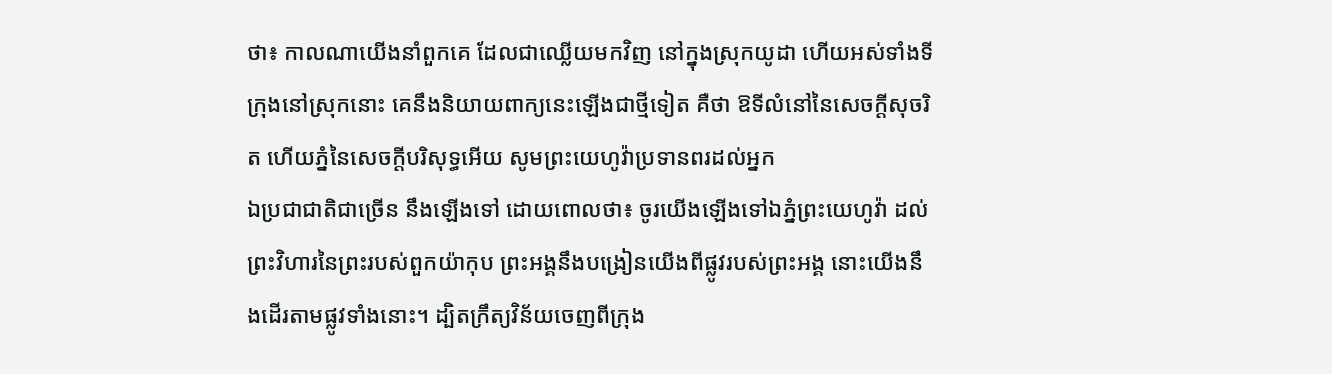ថា៖ កាលណាយើងនាំពួកគេ ដែលជាឈ្លើយមកវិញ នៅក្នុងស្រុកយូដា ហើយអស់ទាំងទីក្រុងនៅស្រុកនោះ គេនឹងនិយាយពាក្យនេះឡើងជាថ្មីទៀត គឺថា ឱទីលំនៅនៃសេចក្ដីសុចរិត ហើយភ្នំនៃសេចក្ដីបរិសុទ្ធអើយ សូមព្រះយេហូវ៉ាប្រទានពរដល់អ្នក
ឯប្រជាជាតិជាច្រើន នឹងឡើងទៅ ដោយពោលថា៖ ចូរយើងឡើងទៅឯភ្នំព្រះយេហូវ៉ា ដល់ព្រះវិហារនៃព្រះរបស់ពួកយ៉ាកុប ព្រះអង្គនឹងបង្រៀនយើងពីផ្លូវរបស់ព្រះអង្គ នោះយើងនឹងដើរតាមផ្លូវទាំងនោះ។ ដ្បិតក្រឹត្យវិន័យចេញពីក្រុង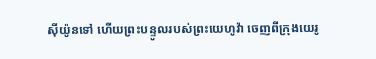ស៊ីយ៉ូនទៅ ហើយព្រះបន្ទូលរបស់ព្រះយេហូវ៉ា ចេញពីក្រុងយេរូ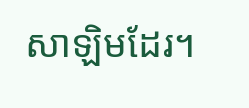សាឡិមដែរ។